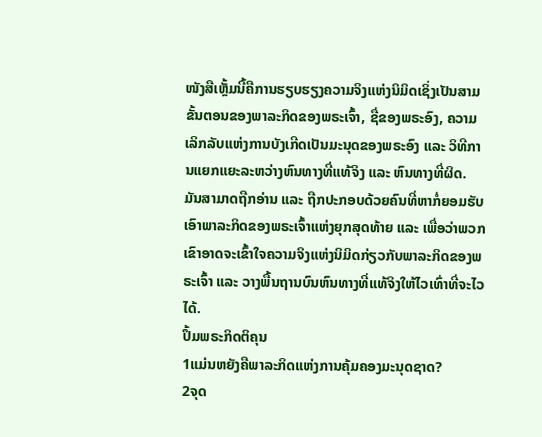ໜັງສືເຫຼັ້ມນີ້ຄືການຮຽບຮຽງຄວາມຈິງແຫ່ງນິມິດເຊິ່ງເປັນສາມຂັ້ນຕອນຂອງພາລະກິດຂອງພຣະເຈົ້າ, ຊື່ຂອງພຣະອົງ, ຄວາມເລິກລັບແຫ່ງການບັງເກີດເປັນມະນຸດຂອງພຣະອົງ ແລະ ວິທີການແຍກແຍະລະຫວ່າງຫົນທາງທີ່ແທ້ຈິງ ແລະ ຫົນທາງທີ່ຜິດ. ມັນສາມາດຖືກອ່ານ ແລະ ຖືກປະກອບດ້ວຍຄົນທີ່ຫາກໍ່ຍອມຮັບເອົາພາລະກິດຂອງພຣະເຈົ້າແຫ່ງຍຸກສຸດທ້າຍ ແລະ ເພື່ອວ່າພວກເຂົາອາດຈະເຂົ້າໃຈຄວາມຈິງແຫ່ງນິມິດກ່ຽວກັບພາລະກິດຂອງພຣະເຈົ້າ ແລະ ວາງພື້ນຖານບົນຫົນທາງທີ່ແທ້ຈິງໃຫ້ໄວເທົ່າທີ່ຈະໄວໄດ້.
ປຶ້ມພຣະກິດຕິຄຸນ
1ແມ່ນຫຍັງຄືພາລະກິດແຫ່ງການຄຸ້ມຄອງມະນຸດຊາດ?
2ຈຸດ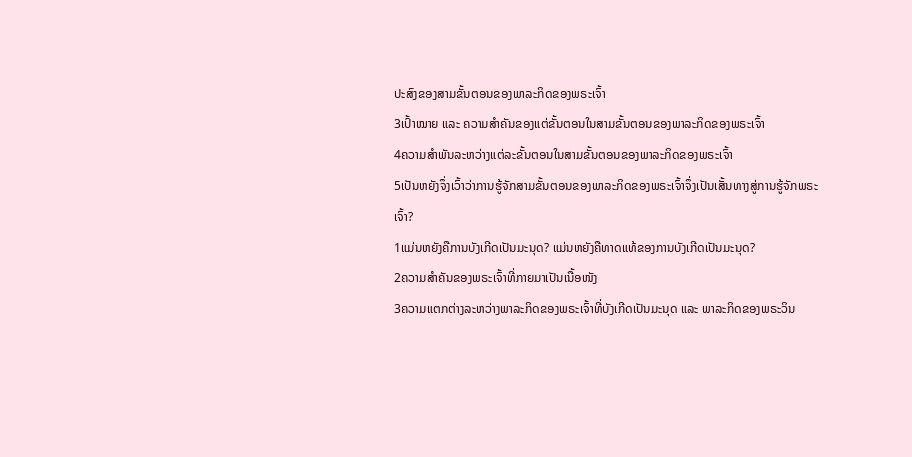ປະສົງຂອງສາມຂັ້ນຕອນຂອງພາລະກິດຂອງພຣະເຈົ້າ
3ເປົ້າໝາຍ ແລະ ຄວາມສຳຄັນຂອງແຕ່ຂັ້ນຕອນໃນສາມຂັ້ນຕອນຂອງພາລະກິດຂອງພຣະເຈົ້າ
4ຄວາມສຳພັນລະຫວ່າງແຕ່ລະຂັ້ນຕອນໃນສາມຂັ້ນຕອນຂອງພາລະກິດຂອງພຣະເຈົ້າ
5ເປັນຫຍັງຈຶ່ງເວົ້າວ່າການຮູ້ຈັກສາມຂັ້ນຕອນຂອງພາລະກິດຂອງພຣະເຈົ້າຈຶ່ງເປັນເສັ້ນທາງສູ່ການຮູ້ຈັກພຣະເຈົ້າ?
1ແມ່ນຫຍັງຄືການບັງເກີດເປັນມະນຸດ? ແມ່ນຫຍັງຄືທາດແທ້ຂອງການບັງເກີດເປັນມະນຸດ?
2ຄວາມສຳຄັນຂອງພຣະເຈົ້າທີ່ກາຍມາເປັນເນື້ອໜັງ
3ຄວາມແຕກຕ່າງລະຫວ່າງພາລະກິດຂອງພຣະເຈົ້າທີ່ບັງເກີດເປັນມະນຸດ ແລະ ພາລະກິດຂອງພຣະວິນ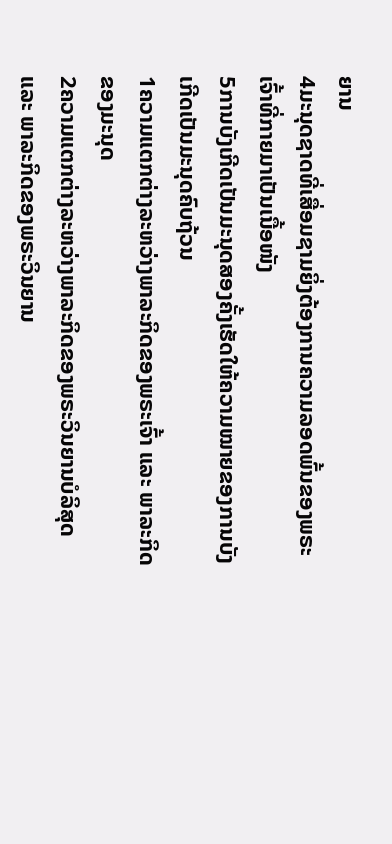ຍານ
4ມະນຸດຊາດທີ່ເສື່ອມຊາມຍິ່ງຕ້ອງການຄວາມລອດພົ້ນຂອງພຣະເຈົ້າທີ່ກາຍມາເປັນເນື້ອໜັງ
5ການບັງເກີດເປັນມະນຸດສອງຄັ້ງເຮັດໃຫ້ຄວາມໝາຍຂອງການບັງເກີດເປັນມະນຸດຄົບຖ້ວນ
1ຄວາມແຕກຕ່າງລະຫວ່າງພາລະກິດຂອງພຣະເຈົ້າ ແລະ ພາລະກິດຂອງມະນຸດ
2ຄວາມແຕກຕ່າງລະຫວ່າງພາລະກິດຂອງພຣະວິນຍານບໍລິສຸດ ແລະ ພາລະກິດຂອງພຣະວິນຍານ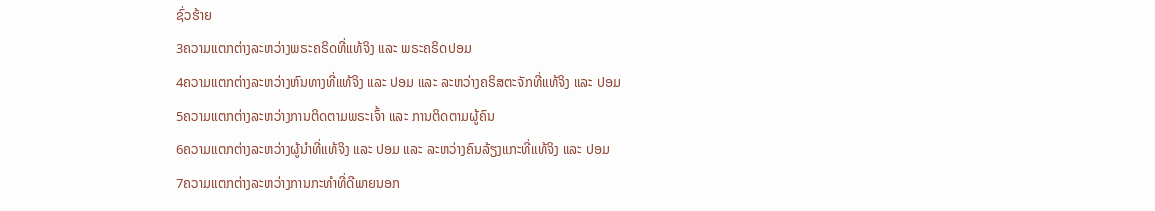ຊົ່ວຮ້າຍ
3ຄວາມແຕກຕ່າງລະຫວ່າງພຣະຄຣິດທີ່ແທ້ຈິງ ແລະ ພຣະຄຣິດປອມ
4ຄວາມແຕກຕ່າງລະຫວ່າງຫົນທາງທີ່ແທ້ຈິງ ແລະ ປອມ ແລະ ລະຫວ່າງຄຣິສຕະຈັກທີ່ແທ້ຈິງ ແລະ ປອມ
5ຄວາມແຕກຕ່າງລະຫວ່າງການຕິດຕາມພຣະເຈົ້າ ແລະ ການຕິດຕາມຜູ້ຄົນ
6ຄວາມແຕກຕ່າງລະຫວ່າງຜູ້ນໍາທີ່ແທ້ຈິງ ແລະ ປອມ ແລະ ລະຫວ່າງຄົນລ້ຽງແກະທີ່ແທ້ຈິງ ແລະ ປອມ
7ຄວາມແຕກຕ່າງລະຫວ່າງການກະທຳທີ່ດີພາຍນອກ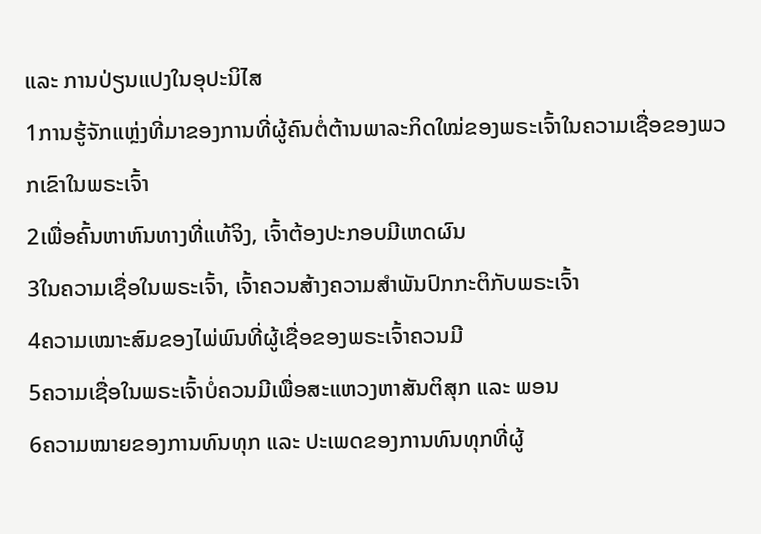ແລະ ການປ່ຽນແປງໃນອຸປະນິໄສ
1ການຮູ້ຈັກແຫຼ່ງທີ່ມາຂອງການທີ່ຜູ້ຄົນຕໍ່ຕ້ານພາລະກິດໃໝ່ຂອງພຣະເຈົ້າໃນຄວາມເຊື່ອຂອງພວກເຂົາໃນພຣະເຈົ້າ
2ເພື່ອຄົ້ນຫາຫົນທາງທີ່ແທ້ຈິງ, ເຈົ້າຕ້ອງປະກອບມີເຫດຜົນ
3ໃນຄວາມເຊື່ອໃນພຣະເຈົ້າ, ເຈົ້າຄວນສ້າງຄວາມສຳພັນປົກກະຕິກັບພຣະເຈົ້າ
4ຄວາມເໝາະສົມຂອງໄພ່ພົນທີ່ຜູ້ເຊື່ອຂອງພຣະເຈົ້າຄວນມີ
5ຄວາມເຊື່ອໃນພຣະເຈົ້າບໍ່ຄວນມີເພື່ອສະແຫວງຫາສັນຕິສຸກ ແລະ ພອນ
6ຄວາມໝາຍຂອງການທົນທຸກ ແລະ ປະເພດຂອງການທົນທຸກທີ່ຜູ້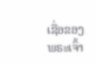ເຊື່ອຂອງພຣະເຈົ້າ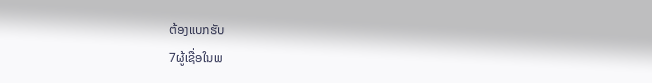ຕ້ອງແບກຮັບ
7ຜູ້ເຊື່ອໃນພ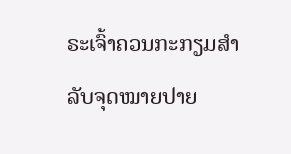ຣະເຈົ້າຄວນກະກຽມສຳລັບຈຸດໝາຍປາຍ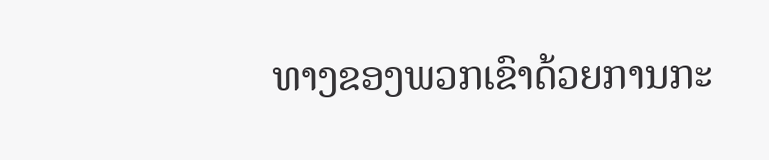ທາງຂອງພວກເຂົາດ້ວຍການກະ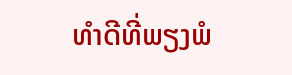ທຳດີທີ່ພຽງພໍ